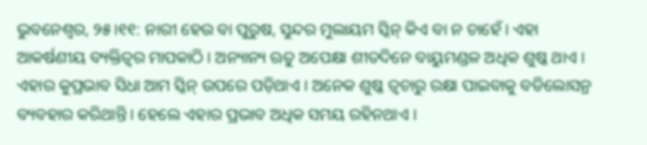ଭୁବନେଶ୍ୱର, ୨୫।୧୧: ନାରୀ ହେଉ ବା ପୁରୁଷ, ସୁନ୍ଦର ମୁଲାୟମ ସ୍କିନ୍ କିଏ ବା ନ ଚାହେଁ । ଏହା ଆକର୍ଷଣୀୟ ବ୍ୟକ୍ତିତ୍ୱର ମାପକାଠି । ଅନ୍ୟାନ୍ୟ ଋତୁ ଅପେକ୍ଷା ଶୀତଦିନେ ବାୟୁମଣ୍ଡଳ ଅଧିକ ଶୁଷ୍କ ଥାଏ । ଏହାର କୁପ୍ରଭାବ ସିଧା ଆମ ସ୍କିନ୍ ଉପରେ ପଡ଼ିଥାଏ । ଅନେକ ଶୁଷ୍କ ତ୍ୱଚାରୁ ରକ୍ଷା ପାଇବାକୁ ବଡିଲୋସନ୍ର ବ୍ୟବହାର କରିଥାନ୍ତି । ହେଲେ ଏହାର ପ୍ରଭାବ ଅଧିକ ସମୟ ରହିନଥାଏ ।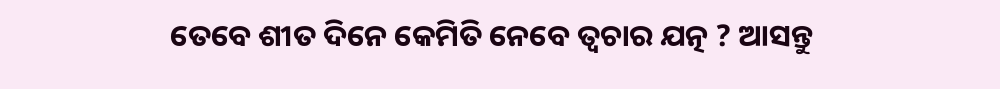ତେବେ ଶୀତ ଦିନେ କେମିତି ନେବେ ତ୍ୱଚାର ଯତ୍ନ ? ଆସନ୍ତୁ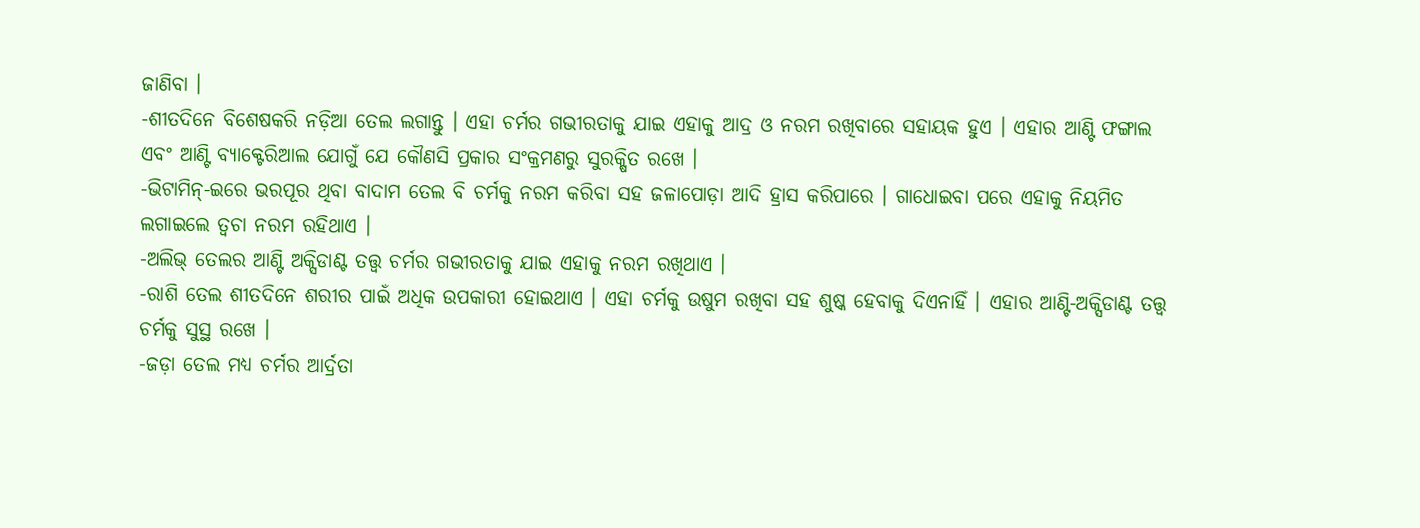ଜାଣିବା ।
-ଶୀତଦିନେ ବିଶେଷକରି ନଡ଼ିଆ ତେଲ ଲଗାନ୍ତୁ । ଏହା ଚର୍ମର ଗଭୀରତାକୁ ଯାଇ ଏହାକୁ ଆଦ୍ର ଓ ନରମ ରଖିବାରେ ସହାୟକ ହୁଏ । ଏହାର ଆଣ୍ଟି ଫଙ୍ଗାଲ ଏବଂ ଆଣ୍ଟି ବ୍ୟାକ୍ଟେରିଆଲ ଯୋଗୁଁ ଯେ କୌଣସି ପ୍ରକାର ସଂକ୍ରମଣରୁ ସୁରକ୍ଷିତ ରଖେ ।
-ଭିଟାମିନ୍-ଇରେ ଭରପୂର ଥିବା ବାଦାମ ତେଲ ବି ଚର୍ମକୁ ନରମ କରିବା ସହ ଜଳାପୋଡ଼ା ଆଦି ହ୍ରାସ କରିପାରେ । ଗାଧୋଇବା ପରେ ଏହାକୁ ନିୟମିତ ଲଗାଇଲେ ତ୍ୱଚା ନରମ ରହିଥାଏ ।
-ଅଲିଭ୍ ତେଲର ଆଣ୍ଟି ଅକ୍ସିଡାଣ୍ଟ ତତ୍ତ୍ୱ ଚର୍ମର ଗଭୀରତାକୁ ଯାଇ ଏହାକୁ ନରମ ରଖିଥାଏ ।
-ରାଶି ତେଲ ଶୀତଦିନେ ଶରୀର ପାଇଁ ଅଧିକ ଉପକାରୀ ହୋଇଥାଏ । ଏହା ଚର୍ମକୁ ଉଷୁମ ରଖିବା ସହ ଶୁଷ୍କ ହେବାକୁ ଦିଏନାହିଁ । ଏହାର ଆଣ୍ଟି-ଅକ୍ସିଡାଣ୍ଟ ତତ୍ତ୍ୱ ଚର୍ମକୁ ସୁସ୍ଥ ରଖେ ।
-ଜଡ଼ା ତେଲ ମଧ୍ୟ ଚର୍ମର ଆର୍ଦ୍ରତା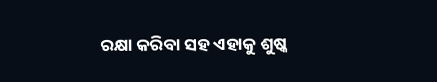ରକ୍ଷା କରିବା ସହ ଏହାକୁ ଶୁଷ୍କ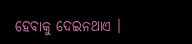ହେବାକୁ ଦେଇନଥାଏ ।